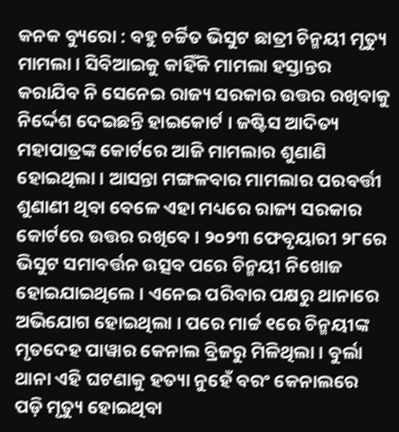କନକ ବ୍ୟୁରୋ : ବହୁ ଚର୍ଚ୍ଚିତ ଭିସୁଟ ଛାତ୍ରୀ ଚିନ୍ମୟୀ ମୃତ୍ୟୁ ମାମଲା । ସିବିଆଇକୁ କାହିଁକି ମାମଲା ହସ୍ତାନ୍ତର କରାଯିବ ନି ସେନେଇ ରାଜ୍ୟ ସରକାର ଉତ୍ତର ରଖିବାକୁ ନିର୍ଦ୍ଦେଶ ଦେଇଛନ୍ତି ହାଇକୋର୍ଟ । ଜଷ୍ଟିସ ଆଦିତ୍ୟ ମହାପାତ୍ରଙ୍କ କୋର୍ଟରେ ଆଜି ମାମଲାର ଶୁଣାଣି ହୋଇଥିଲା । ଆସନ୍ତା ମଙ୍ଗଳବାର ମାମଲାର ପରବର୍ତ୍ତୀ ଶୁଣାଣୀ ଥିବା ବେଳେ ଏହା ମଧ୍ୟରେ ରାଜ୍ୟ ସରକାର କୋର୍ଟରେ ଉତ୍ତର ରଖିବେ । ୨୦୨୩ ଫେବୃୟାରୀ ୨୮ରେ ଭିସୁଟ ସମାବର୍ତ୍ତନ ଉତ୍ସବ ପରେ ଚିନ୍ମୟୀ ନିଖୋଜ ହୋଇଯାଇଥିଲେ । ଏନେଇ ପରିବାର ପକ୍ଷରୁ ଥାନାରେ ଅଭିଯୋଗ ହୋଇଥିଲା । ପରେ ମାର୍ଚ୍ଚ ୧ରେ ଚିନ୍ମୟୀଙ୍କ ମୃତଦେହ ପାୱାର କେନାଲ ବ୍ରିଜରୁ ମିଳିଥିଲା । ବୁର୍ଲା ଥାନା ଏହି ଘଟଣାକୁ ହତ୍ୟା ନୁହେଁ ବରଂ କେନାଲରେ ପଡ଼ି ମୃତ୍ୟୁ ହୋଇଥିବା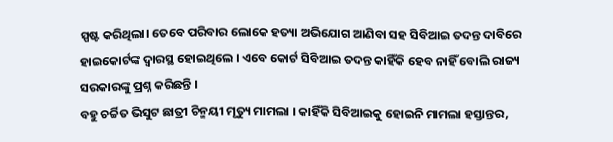ସ୍ପଷ୍ଟ କରିଥିଲା। ତେବେ ପରିବାର ଲୋକେ ହତ୍ୟା ଅଭିଯୋଗ ଆଣିବା ସହ ସିବିଆଇ ତଦନ୍ତ ଦାବିରେ ହାଇକୋର୍ଟଙ୍କ ଦ୍ବାରସ୍ଥ ହୋଇଥିଲେ । ଏବେ କୋର୍ଟ ସିବିଆଇ ତଦନ୍ତ କାହିଁକି ହେବ ନାହିଁ ବୋଲି ରାଜ୍ୟ ସରକାରଙ୍କୁ ପ୍ରଶ୍ନ କରିଛନ୍ତି ।
ବହୁ ଚର୍ଚ୍ଚିତ ଭିସୁଟ ଛାତ୍ରୀ ଚିନ୍ମୟୀ ମୃତ୍ୟୁ ମାମଲା । କାହିଁକି ସିବିଆଇକୁ ହୋଇନି ମାମଲା ହସ୍ତାନ୍ତର,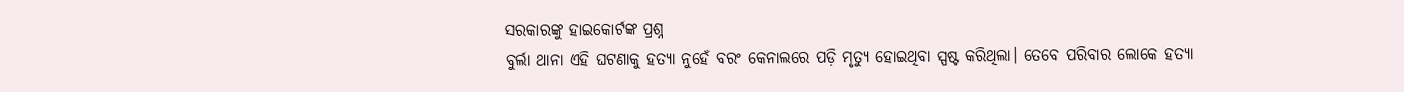ସରକାରଙ୍କୁ ହାଇକୋର୍ଟଙ୍କ ପ୍ରଶ୍ନ
ବୁର୍ଲା ଥାନା ଏହି ଘଟଣାକୁ ହତ୍ୟା ନୁହେଁ ବରଂ କେନାଲରେ ପଡ଼ି ମୃତ୍ୟୁ ହୋଇଥିବା ସ୍ପଷ୍ଟ କରିଥିଲା। ତେବେ ପରିବାର ଲୋକେ ହତ୍ୟା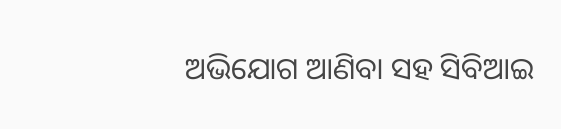ଅଭିଯୋଗ ଆଣିବା ସହ ସିବିଆଇ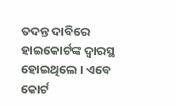ତଦନ୍ତ ଦାବିରେ ହାଇକୋର୍ଟଙ୍କ ଦ୍ବାରସ୍ଥ ହୋଇଥିଲେ । ଏବେ କୋର୍ଟ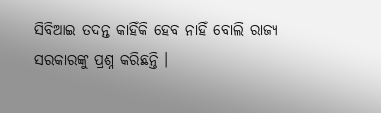ସିବିଆଇ ତଦନ୍ତ କାହିଁକି ହେବ ନାହିଁ ବୋଲି ରାଜ୍ୟ ସରକାରଙ୍କୁ ପ୍ରଶ୍ନ କରିଛନ୍ତି ।